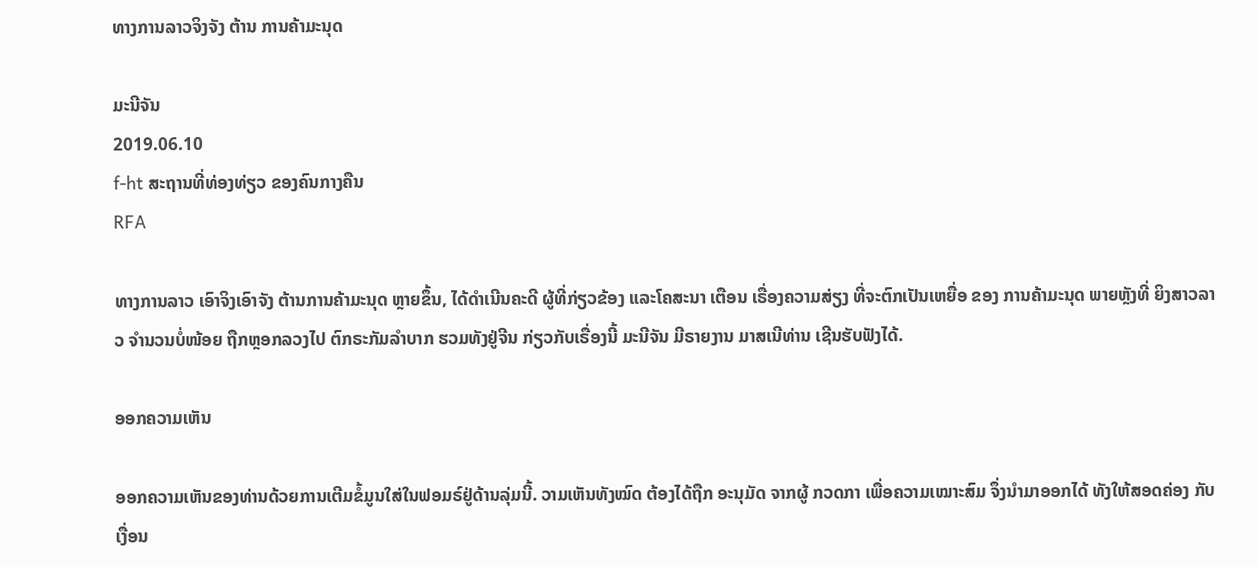ທາງການລາວຈິງຈັງ ຕ້ານ ການຄ້າມະນຸດ

ມະນີຈັນ
2019.06.10
f-ht ສະຖານທີ່ທ່ອງທ່ຽວ ຂອງຄົນກາງຄືນ
RFA

ທາງການລາວ ເອົາຈິງເອົາຈັງ ຕ້ານການຄ້າມະນຸດ ຫຼາຍຂຶ້ນ, ໄດ້ດໍາເນີນຄະດີ ຜູ້ທີ່ກ່ຽວຂ້ອງ ແລະໂຄສະນາ ເຕືອນ ເຣື່ອງຄວາມສ່ຽງ ທີ່ຈະຕົກເປັນເຫຍື່ອ ຂອງ ການຄ້າມະນຸດ ພາຍຫຼັງທີ່ ຍິງສາວລາວ ຈໍານວນບໍ່ໜ້ອຍ ຖືກຫຼອກລວງໄປ ຕົກຣະກັມລໍາບາກ ຮວມທັງຢູ່ຈີນ ກ່ຽວກັບເຣື່ອງນີ້ ມະນີຈັນ ມີຣາຍງານ ມາສເນີທ່ານ ເຊີນຮັບຟັງໄດ້.

ອອກຄວາມເຫັນ

ອອກຄວາມເຫັນຂອງທ່ານດ້ວຍການເຕີມຂໍ້ມູນໃສ່ໃນຟອມຣ໌ຢູ່ດ້ານລຸ່ມນີ້. ວາມເຫັນທັງໝົດ ຕ້ອງໄດ້ຖືກ ອະນຸມັດ ຈາກຜູ້ ກວດກາ ເພື່ອຄວາມເໝາະສົມ ຈຶ່ງນໍາມາອອກໄດ້ ທັງໃຫ້ສອດຄ່ອງ ກັບ ເງື່ອນ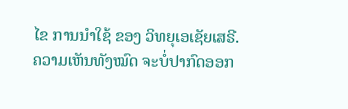ໄຂ ການນຳໃຊ້ ຂອງ ວິທຍຸເອເຊັຍເສຣີ. ຄວາມເຫັນທັງໝົດ ຈະບໍ່ປາກົດອອກ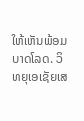ໃຫ້ເຫັນພ້ອມບາດໂລດ. ວິທຍຸເອເຊັຍເສ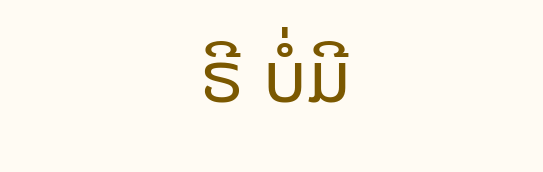ຣີ ບໍ່ມີ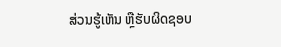ສ່ວນຮູ້ເຫັນ ຫຼືຮັບຜິດຊອບ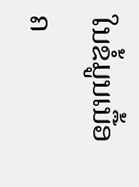ໃນຂໍ້ມູນເນື້ອຄ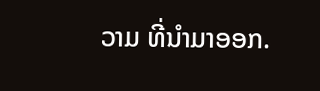ວາມ ທີ່ນໍາມາອອກ.